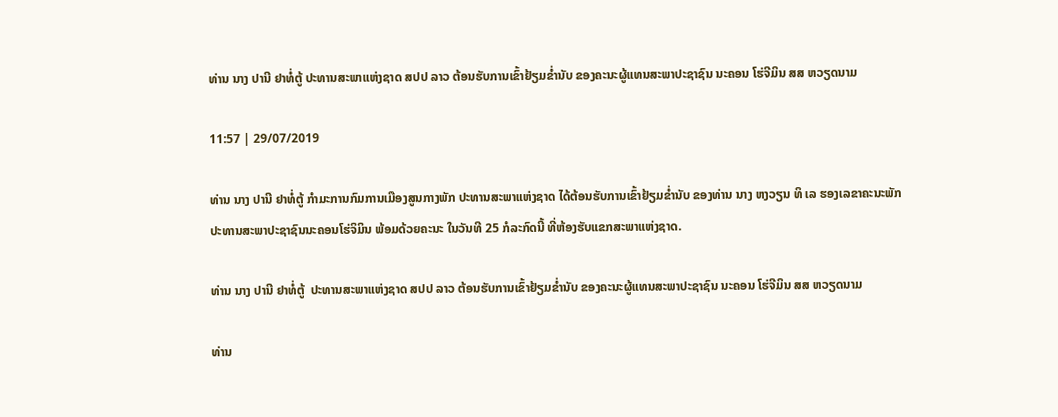ທ່ານ ນາງ ປານີ ຢາທໍ່ຕູ້ ປະທານສະພາແຫ່ງຊາດ ສປປ ລາວ ຕ້ອນຮັບການເຂົ້າຢ້ຽມຂໍ່ານັບ ຂອງຄະນະຜູ້ແທນສະພາປະຊາຊົນ ນະຄອນ ໂຮ່ຈີມິນ ສສ ຫວຽດນາມ

11:57 | 29/07/2019

ທ່ານ ນາງ ປານີ ຢາທໍ່ຕູ້ ກຳມະການກົມການເມືອງສູນກາງພັກ ປະທານສະພາແຫ່ງຊາດ ໄດ້ຕ້ອນຮັບການເຂົ້າຢ້ຽມຂໍ່ານັບ ຂອງທ່ານ ນາງ ຫງວຽນ ທິ ເລ ຮອງເລຂາຄະນະພັກ ປະທານສະພາປະຊາຊົນນະຄອນໂຮ່ຈິມິນ ພ້ອມດ້ວຍຄະນະ ໃນວັນທີ 25 ກໍລະກົດນີ້ ທີ່ຫ້ອງຮັບແຂກສະພາແຫ່ງຊາດ.

ທ່ານ ນາງ ປານີ ຢາທໍ່ຕູ້  ປະທານສະພາແຫ່ງຊາດ ສປປ ລາວ ຕ້ອນຮັບການເຂົ້າຢ້ຽມຂໍ່ານັບ ຂອງຄະນະຜູ້ແທນສະພາປະຊາຊົນ ນະຄອນ ໂຮ່ຈີມິນ ສສ ຫວຽດນາມ

ທ່ານ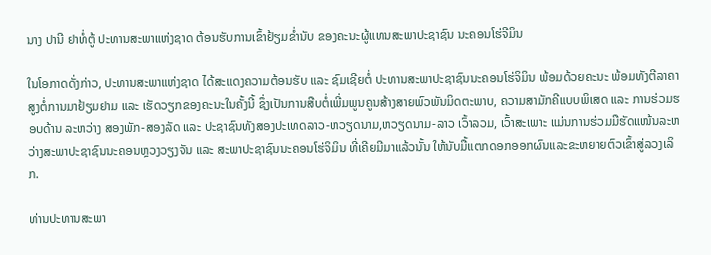ນາງ ປານີ ຢາທໍ່ຕູ້ ປະທານສະພາແຫ່ງຊາດ ຕ້ອນຮັບການເຂົ້າຢ້ຽມຂໍ່ານັບ ຂອງຄະນະຜູ້ແທນສະພາປະຊາຊົນ ນະຄອນໂຮ່ຈີມິນ

ໃນໂອກາດດັ່ງກ່າວ, ປະທານສະພາແຫ່ງຊາດ ໄດ້ສະແດງຄວາມຕ້ອນຮັບ ແລະ ຊົມເຊີຍຕໍ່ ປະທານສະພາປະຊາຊົນນະຄອນໂຮ່ຈິມິນ ພ້ອມດ້ວຍຄະນະ ພ້ອມທັງຕີລາຄາສູງຕໍ່ການມາຢ້ຽມຢາມ ແລະ ເຮັດວຽກຂອງຄະນະໃນຄັ້ງນີ້ ຊຶ່ງເປັນການສືບຕໍ່ເພີ່ມພູນຄູນສ້າງສາຍພົວພັນມິດຕະພາບ, ຄວາມສາມັກຄີແບບພິເສດ ແລະ ການຮ່ວມຮອບດ້ານ ລະຫວ່າງ ສອງພັກ-ສອງລັດ ແລະ ປະຊາຊົນທັງສອງປະເທດລາວ-ຫວຽດນາມ,ຫວຽດນາມ-ລາວ ເວົ້າລວມ, ເວົ້າສະເພາະ ແມ່ນການຮ່ວມມືຮັດແໜ້ນລະຫວ່າງສະພາປະຊາຊົນນະຄອນຫຼວງວຽງຈັນ ແລະ ສະພາປະຊາຊົນນະຄອນໂຮ່ຈິມິນ ທີ່ເຄີຍມີມາແລ້ວນັ້ນ ໃຫ້ນັບມື້ແຕກດອກອອກຜົນແລະຂະຫຍາຍຕົວເຂົ້າສູ່ລວງເລິກ.

ທ່ານປະທານສະພາ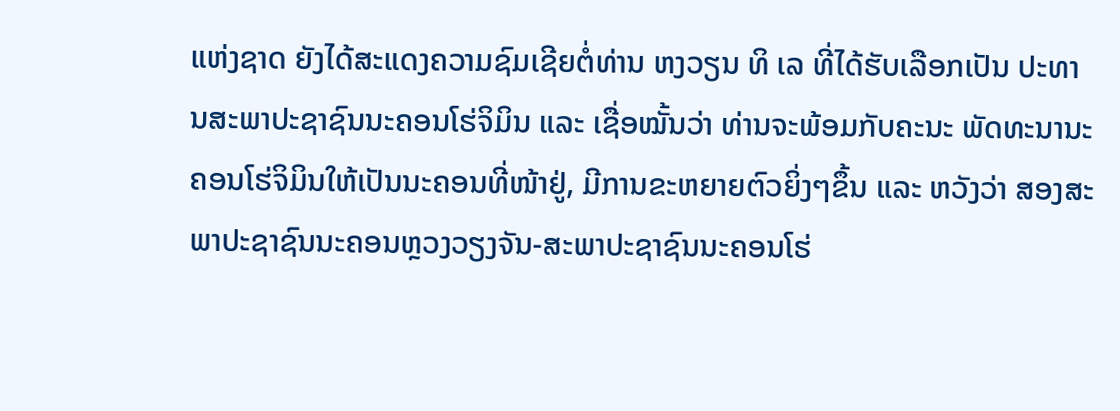ແຫ່ງຊາດ ຍັງໄດ້ສະແດງຄວາມຊົມເຊີຍຕໍ່ທ່ານ ຫງວຽນ ທິ ເລ ທີ່ໄດ້ຮັບເລືອກເປັນ ປະທານສະພາປະຊາຊົນນະຄອນໂຮ່ຈິມິນ ແລະ ເຊື່ອໝັ້ນວ່າ ທ່ານຈະພ້ອມກັບຄະນະ ພັດທະນານະຄອນໂຮ່ຈິມິນໃຫ້ເປັນນະຄອນທີ່ໜ້າຢູ່, ມີການຂະຫຍາຍຕົວຍິ່ງໆຂຶ້ນ ແລະ ຫວັງວ່າ ສອງສະພາປະຊາຊົນນະຄອນຫຼວງວຽງຈັນ-ສະພາປະຊາຊົນນະຄອນໂຮ່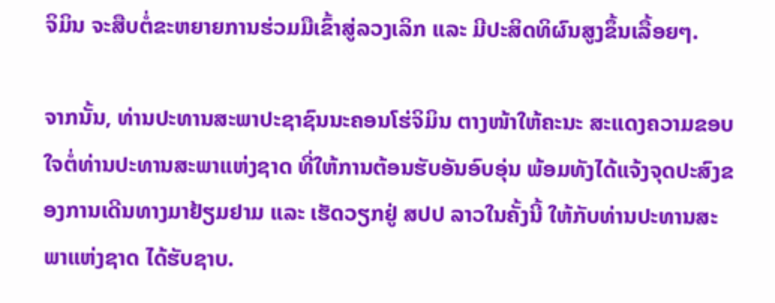ຈິມິນ ຈະສືບຕໍ່ຂະຫຍາຍການຮ່ວມມືເຂົ້າສູ່ລວງເລິກ ແລະ ມີປະສິດທິຜົນສູງຂຶ້ນເລື້ອຍໆ.

ຈາກນັ້ນ, ທ່ານປະທານສະພາປະຊາຊົນນະຄອນໂຮ່ຈິມິນ ຕາງໜ້າໃຫ້ຄະນະ ສະແດງຄວາມຂອບໃຈຕໍ່ທ່ານປະທານສະພາແຫ່ງຊາດ ທີ່ໃຫ້ການຕ້ອນຮັບອັນອົບອຸ່ນ ພ້ອມທັງໄດ້ແຈ້ງຈຸດປະສົງຂອງການເດີນທາງມາຢ້ຽມຢາມ ແລະ ເຮັດວຽກຢູ່ ສປປ ລາວໃນຄັ້ງນີ້ ໃຫ້ກັບທ່ານປະທານສະພາແຫ່ງຊາດ ໄດ້ຮັບຊາບ.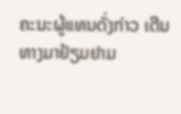ຄະນະຜູ້ແທນດັ່ງກ່າວ ເດີນທາງມາຢ້ຽມຢາມ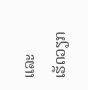ແລະ ເຮັດວຽກ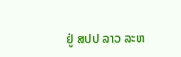ຢູ່ ສປປ ລາວ ລະຫ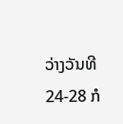ວ່າງວັນທີ 24-28 ກໍ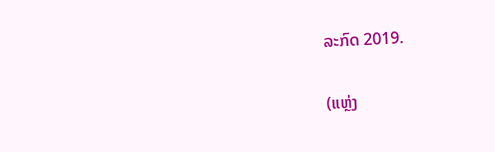ລະກົດ 2019.

(ແຫຼ່ງ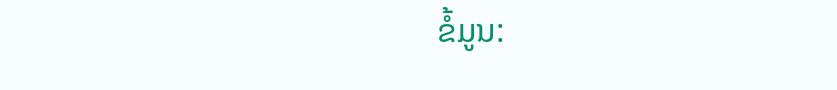ຂໍ້ມູນ: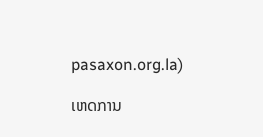pasaxon.org.la)

ເຫດການ